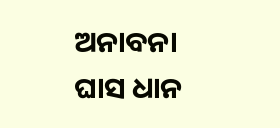ଅନାବନା ଘାସ ଧାନ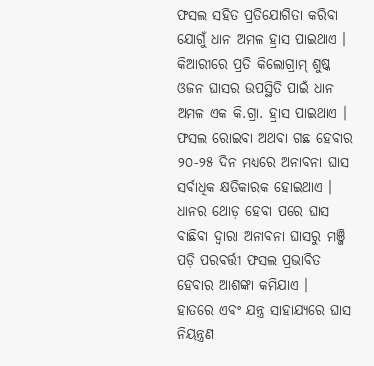ଫସଲ ସହିତ ପ୍ରତିଯୋଗିତା କରିବା ଯୋଗୁଁ ଧାନ ଅମଳ ହ୍ରାସ ପାଇଥାଏ । କିଆରୀରେ ପ୍ରତି କିଲୋଗ୍ରାମ୍ ଶୁଷ୍କ ଓଜନ ଘାସର ଉପସ୍ଥିତି ପାଇଁ ଧାନ ଅମଳ ଏକ କି.ଗ୍ରା. ହ୍ରାସ ପାଇଥାଏ । ଫସଲ ରୋଇବା ଅଥବା ଗଛ ହେବାର ୨୦-୨୫ ଦିନ ମଧ୍ୟରେ ଅନାବନା ଘାସ ସର୍ବାଧିକ କ୍ଷତିକାରକ ହୋଇଥାଏ । ଧାନର ଥୋଡ଼ ହେବା ପରେ ଘାସ ବାଛିବା ଦ୍ୱାରା ଅନାବନା ଘାସରୁ ମଞ୍ଜି ପଡ଼ି ପରବର୍ତ୍ତୀ ଫସଲ ପ୍ରଭାବିତ ହେବାର ଆଶଙ୍କା କମିଯାଏ ।
ହାତରେ ଏବଂ ଯନ୍ତ୍ର ସାହାଯ୍ୟରେ ଘାସ ନିୟନ୍ତ୍ରଣ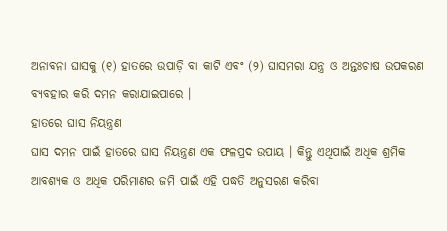ଅନାବନା ଘାସକୁ (୧) ହାତରେ ଉପାଡ଼ି ବା କାଟି ଏବଂ (୨) ଘାସମରା ଯନ୍ତ୍ର ଓ ଅନ୍ତଃଚାଷ ଉପକରଣ ବ୍ୟବହାର କରି ଦମନ କରାଯାଇପାରେ ।
ହାତରେ ଘାସ ନିୟନ୍ତ୍ରଣ
ଘାସ ଦମନ ପାଇଁ ହାତରେ ଘାସ ନିୟନ୍ତ୍ରଣ ଏକ ଫଳପ୍ରଦ ଉପାୟ । କିନ୍ତୁ ଏଥିପାଇଁ ଅଧିକ ଶ୍ରମିକ ଆବଶ୍ୟକ ଓ ଅଧିକ ପରିମାଣର ଜମି ପାଇଁ ଏହି ପଦ୍ଧତି ଅନୁସରଣ କରିବା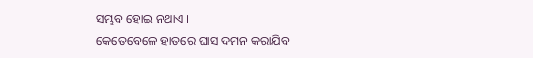ସମ୍ଭବ ହୋଇ ନଥାଏ ।
କେତେବେଳେ ହାତରେ ଘାସ ଦମନ କରାଯିବ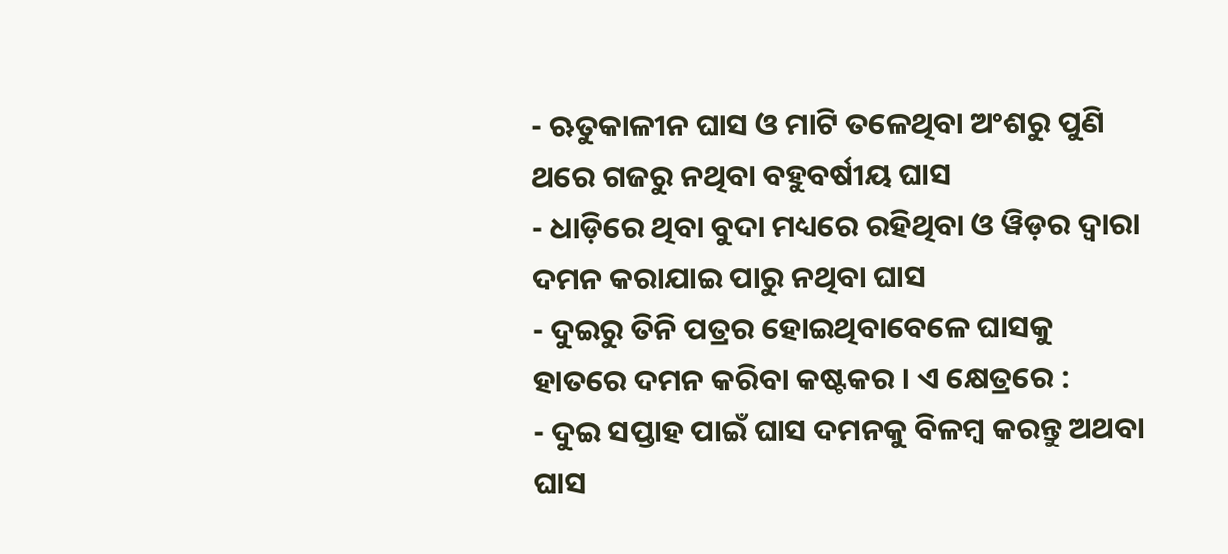- ଋତୁକାଳୀନ ଘାସ ଓ ମାଟି ତଳେଥିବା ଅଂଶରୁ ପୁଣି ଥରେ ଗଜରୁ ନଥିବା ବହୁବର୍ଷୀୟ ଘାସ
- ଧାଡ଼ିରେ ଥିବା ବୁଦା ମଧ୍ୟରେ ରହିଥିବା ଓ ୱିଡ଼ର ଦ୍ୱାରା ଦମନ କରାଯାଇ ପାରୁ ନଥିବା ଘାସ
- ଦୁଇରୁ ତିନି ପତ୍ରର ହୋଇଥିବାବେଳେ ଘାସକୁ ହାତରେ ଦମନ କରିବା କଷ୍ଟକର । ଏ କ୍ଷେତ୍ରରେ :
- ଦୁଇ ସପ୍ତାହ ପାଇଁ ଘାସ ଦମନକୁ ବିଳମ୍ବ କରନ୍ତୁ ଅଥବା ଘାସ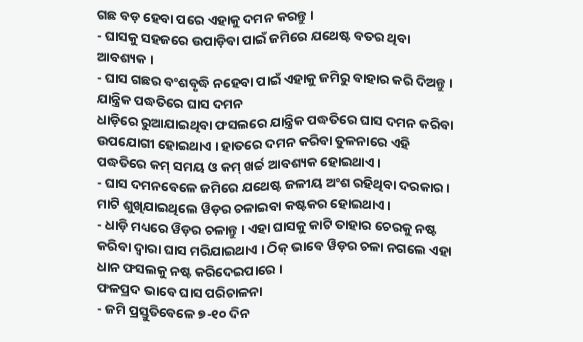ଗଛ ବଡ଼ ହେବା ପରେ ଏହାକୁ ଦମନ କରନ୍ତୁ ।
- ଘାସକୁ ସହଜରେ ଉପାଡ଼ିବା ପାଇଁ ଜମିରେ ଯଥେଷ୍ଟ ବତର ଥିବା ଆବଶ୍ୟକ ।
- ଘାସ ଗଛର ବଂଶବୃଦ୍ଧି ନହେବା ପାଇଁ ଏହାକୁ ଜମିରୁ ବାହାର କରି ଦିଅନ୍ତୁ ।
ଯାନ୍ତ୍ରିକ ପଦ୍ଧତିରେ ଘାସ ଦମନ
ଧାଡ଼ିରେ ରୁଆଯାଇଥିବା ଫସଲରେ ଯାନ୍ତ୍ରିକ ପଦ୍ଧତିରେ ଘାସ ଦମନ କରିବା ଉପଯୋଗୀ ହୋଇଥାଏ । ହାତରେ ଦମନ କରିବା ତୁଳନାରେ ଏହି ପଦ୍ଧତିରେ କମ୍ ସମୟ ଓ କମ୍ ଖର୍ଚ୍ଚ ଆବଶ୍ୟକ ହୋଇଥାଏ ।
- ଘାସ ଦମନବେଳେ ଜମିରେ ଯଥେଷ୍ଟ ଜଳୀୟ ଅଂଶ ରହିଥିବା ଦରକାର । ମାଟି ଶୁଖିଯାଇଥିଲେ ୱିଡ଼ର ଚଳାଇବା କଷ୍ଟକର ହୋଇଥାଏ ।
- ଧାଡ଼ି ମଧ୍ୟରେ ୱିଡ଼ର ଚଳାନ୍ତୁ । ଏହା ଘାସକୁ କାଟି ତାହାର ଚେରକୁ ନଷ୍ଟ କରିବା ଦ୍ୱାରା ଘାସ ମରିଯାଇଥାଏ । ଠିକ୍ ଭାବେ ୱିଡ଼ର ଚଳା ନଗଲେ ଏହା ଧାନ ଫସଲକୁ ନଷ୍ଟ କରିଦେଇପାରେ ।
ଫଳପ୍ରଦ ଭାବେ ଘାସ ପରିଚାଳନା
- ଜମି ପ୍ରସ୍ତୁତିବେଳେ ୭-୧୦ ଦିନ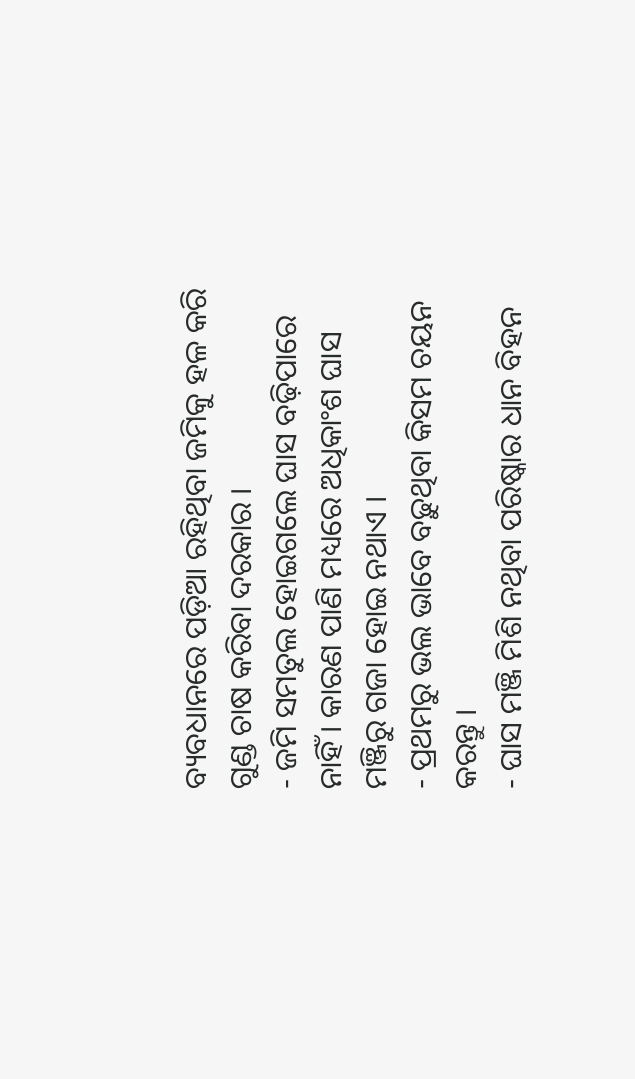ବ୍ୟବଧାନରେ ପଡ଼ିଆ ରହିଥିବା ଜମିକୁ ହଳ କରି ଗୁଣ୍ଡ ଚାଷ କରିବା ଦରକାର ।
- ଜମି ସମତୁଲ ହୋଇଗଲେ ଘାସ ବଢ଼ିପାରେ ନାହିଁ । କାରଣ ପାଣି ମଧ୍ୟରେ ଅଧିକାଂଶ ଘାସ ମଞ୍ଜିରୁ ଗଜା ହୋଇ ନଥାଏ ।
- ପ୍ରଥମରୁ ଭଲ ଭାବେ ବଢ଼ୁଥିବା କିସମ ଚୟନ କରନ୍ତୁ ।
- ଘାସ ମଞ୍ଜି ମିଶି ନଥିବା ପରିଷ୍କାର ଧାନ ବିହନ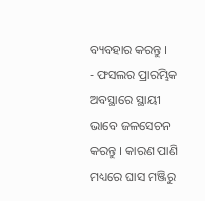ବ୍ୟବହାର କରନ୍ତୁ ।
- ଫସଲର ପ୍ରାରମ୍ଭିକ ଅବସ୍ଥାରେ ସ୍ଥାୟୀ ଭାବେ ଜଳସେଚନ କରନ୍ତୁ । କାରଣ ପାଣି ମଧ୍ୟରେ ଘାସ ମଞ୍ଜିରୁ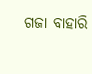ଗଜା ବାହାରି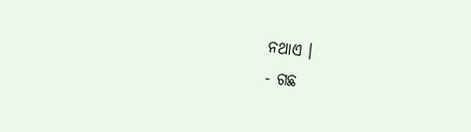ନଥାଏ ।
- ଗଛ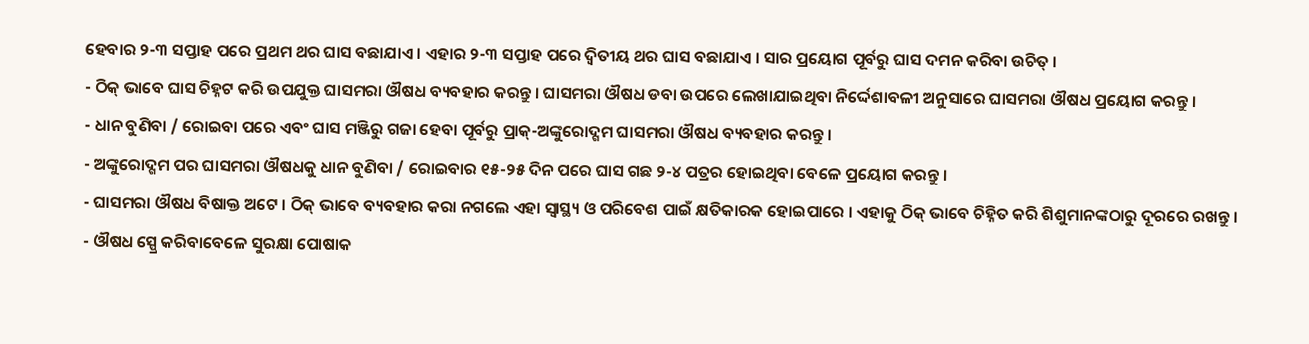ହେବାର ୨-୩ ସପ୍ତାହ ପରେ ପ୍ରଥମ ଥର ଘାସ ବଛାଯାଏ । ଏହାର ୨-୩ ସପ୍ତାହ ପରେ ଦ୍ୱିତୀୟ ଥର ଘାସ ବଛାଯାଏ । ସାର ପ୍ରୟୋଗ ପୂର୍ବରୁ ଘାସ ଦମନ କରିବା ଉଚିତ୍ ।
- ଠିକ୍ ଭାବେ ଘାସ ଚିହ୍ନଟ କରି ଉପଯୁକ୍ତ ଘାସମରା ଔଷଧ ବ୍ୟବହାର କରନ୍ତୁ । ଘାସମରା ଔଷଧ ଡବା ଉପରେ ଲେଖାଯାଇଥିବା ନିର୍ଦ୍ଦେଶାବଳୀ ଅନୁସାରେ ଘାସମରା ଔଷଧ ପ୍ରୟୋଗ କରନ୍ତୁ ।
- ଧାନ ବୁଣିବା / ରୋଇବା ପରେ ଏବଂ ଘାସ ମଞ୍ଜିରୁ ଗଜା ହେବା ପୂର୍ବରୁ ପ୍ରାକ୍-ଅଙ୍କୁରୋଦ୍ଗମ ଘାସମରା ଔଷଧ ବ୍ୟବହାର କରନ୍ତୁ ।
- ଅଙ୍କୁରୋଦ୍ଗମ ପର ଘାସମରା ଔଷଧକୁ ଧାନ ବୁଣିବା / ରୋଇବାର ୧୫-୨୫ ଦିନ ପରେ ଘାସ ଗଛ ୨-୪ ପତ୍ରର ହୋଇଥିବା ବେଳେ ପ୍ରୟୋଗ କରନ୍ତୁ ।
- ଘାସମରା ଔଷଧ ବିଷାକ୍ତ ଅଟେ । ଠିକ୍ ଭାବେ ବ୍ୟବହାର କରା ନଗଲେ ଏହା ସ୍ୱାସ୍ଥ୍ୟ ଓ ପରିବେଶ ପାଇଁ କ୍ଷତିକାରକ ହୋଇପାରେ । ଏହାକୁ ଠିକ୍ ଭାବେ ଚିହ୍ନିତ କରି ଶିଶୁମାନଙ୍କଠାରୁ ଦୂରରେ ରଖନ୍ତୁ ।
- ଔଷଧ ସ୍ପ୍ରେ କରିବାବେଳେ ସୁରକ୍ଷା ପୋଷାକ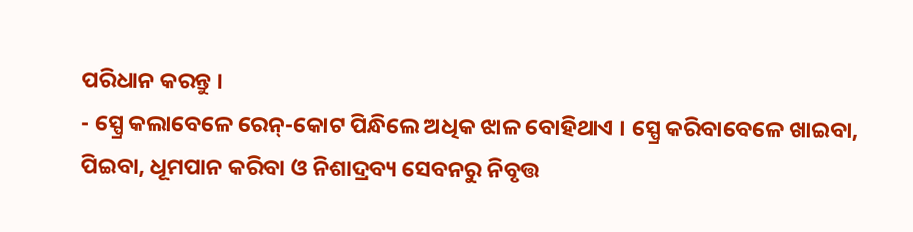ପରିଧାନ କରନ୍ତୁ ।
- ସ୍ପ୍ରେ କଲାବେଳେ ରେନ୍-କୋଟ ପିନ୍ଧିଲେ ଅଧିକ ଝାଳ ବୋହିଥାଏ । ସ୍ପ୍ରେ କରିବାବେଳେ ଖାଇବା, ପିଇବା, ଧୂମପାନ କରିବା ଓ ନିଶାଦ୍ରବ୍ୟ ସେବନରୁ ନିବୃତ୍ତ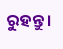ରୁହନ୍ତୁ ।